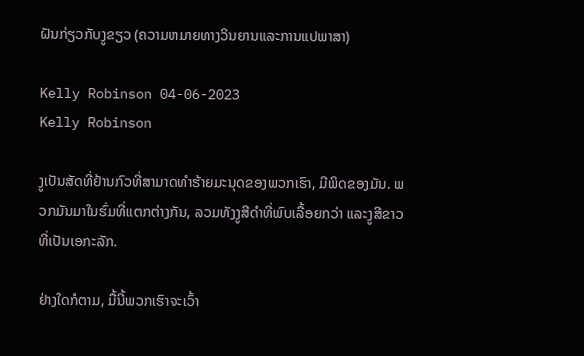ຝັນກ່ຽວກັບງູຂຽວ (ຄວາມຫມາຍທາງວິນຍານແລະການແປພາສາ)

Kelly Robinson 04-06-2023
Kelly Robinson

ງູເປັນສັດທີ່ຢ້ານກົວທີ່ສາມາດທໍາຮ້າຍມະນຸດຂອງພວກເຮົາ, ມີພິດຂອງມັນ. ພວກມັນມາໃນຮົ່ມທີ່ແຕກຕ່າງກັນ, ລວມທັງງູສີດໍາທີ່ພົບເລື້ອຍກວ່າ ແລະງູສີຂາວທີ່ເປັນເອກະລັກ.

ຢ່າງໃດກໍຕາມ, ມື້ນີ້ພວກເຮົາຈະເວົ້າ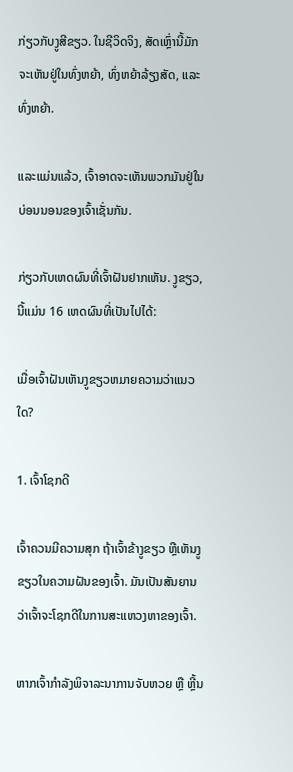ກ່ຽວກັບງູສີຂຽວ. ໃນຊີວິດຈິງ, ສັດເຫຼົ່ານີ້ມັກຈະເຫັນຢູ່ໃນທົ່ງຫຍ້າ, ທົ່ງຫຍ້າລ້ຽງສັດ, ແລະທົ່ງຫຍ້າ.

ແລະແມ່ນແລ້ວ, ເຈົ້າອາດຈະເຫັນພວກມັນຢູ່ໃນບ່ອນນອນຂອງເຈົ້າເຊັ່ນກັນ.

ກ່ຽວກັບເຫດຜົນທີ່ເຈົ້າຝັນຢາກເຫັນ. ງູຂຽວ, ນີ້ແມ່ນ 16 ເຫດຜົນທີ່ເປັນໄປໄດ້:

ເມື່ອເຈົ້າຝັນເຫັນງູຂຽວຫມາຍຄວາມວ່າແນວໃດ?

1. ເຈົ້າໂຊກດີ

ເຈົ້າຄວນມີຄວາມສຸກ ຖ້າເຈົ້າຂ້າງູຂຽວ ຫຼືເຫັນງູຂຽວໃນຄວາມຝັນຂອງເຈົ້າ. ມັນເປັນສັນຍານວ່າເຈົ້າຈະໂຊກດີໃນການສະແຫວງຫາຂອງເຈົ້າ.

ຫາກເຈົ້າກຳລັງພິຈາລະນາການຈັບຫວຍ ຫຼື ຫຼີ້ນ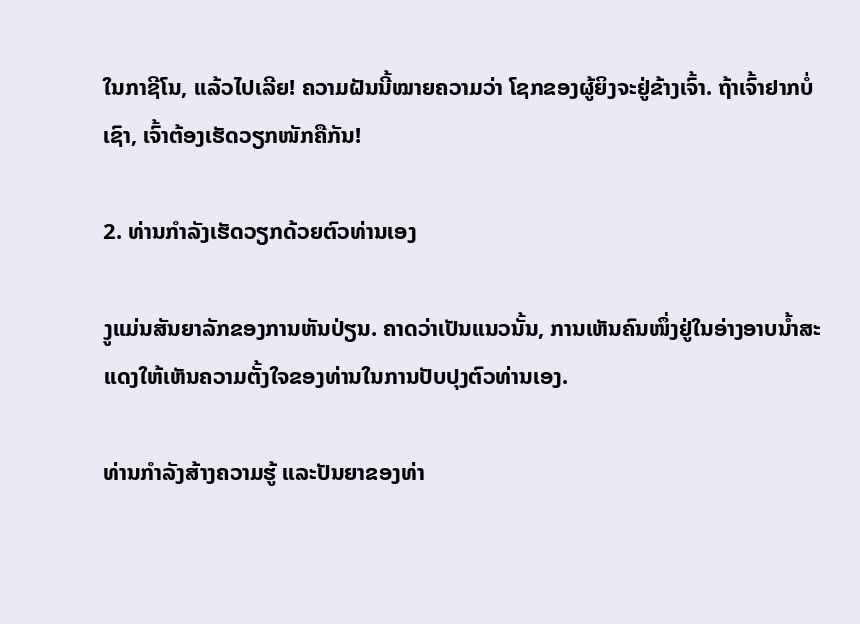ໃນກາຊີໂນ, ແລ້ວໄປເລີຍ! ຄວາມຝັນນີ້ໝາຍຄວາມວ່າ ໂຊກຂອງຜູ້ຍິງຈະຢູ່ຂ້າງເຈົ້າ. ຖ້າເຈົ້າຢາກບໍ່ເຊົາ, ເຈົ້າຕ້ອງເຮັດວຽກໜັກຄືກັນ!

2. ທ່ານກໍາລັງເຮັດວຽກດ້ວຍຕົວທ່ານເອງ

ງູແມ່ນສັນຍາລັກຂອງການຫັນປ່ຽນ. ຄາດວ່າເປັນແນວນັ້ນ, ການເຫັນຄົນໜຶ່ງຢູ່ໃນອ່າງອາບນ້ຳສະແດງໃຫ້ເຫັນຄວາມຕັ້ງໃຈຂອງທ່ານໃນການປັບປຸງຕົວທ່ານເອງ.

ທ່ານກຳລັງສ້າງຄວາມຮູ້ ແລະປັນຍາຂອງທ່າ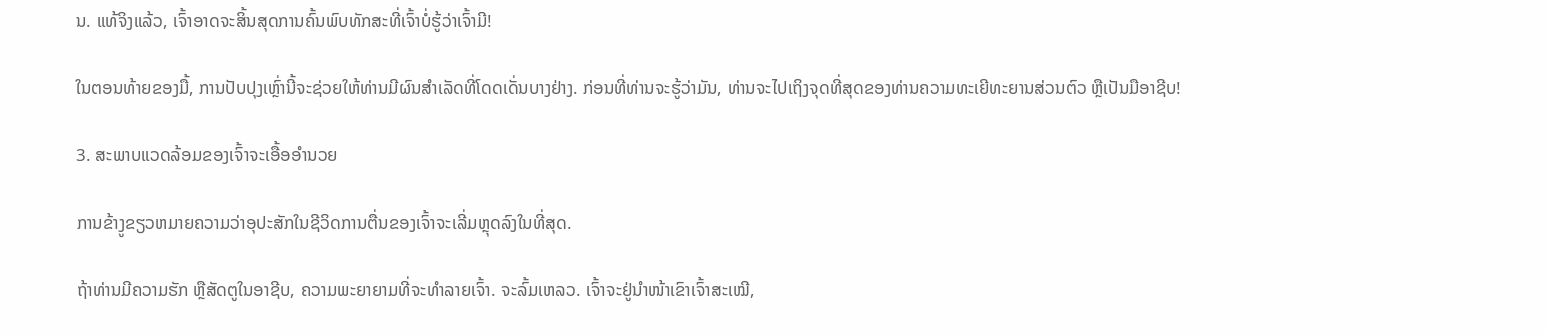ນ. ແທ້ຈິງແລ້ວ, ເຈົ້າອາດຈະສິ້ນສຸດການຄົ້ນພົບທັກສະທີ່ເຈົ້າບໍ່ຮູ້ວ່າເຈົ້າມີ!

ໃນຕອນທ້າຍຂອງມື້, ການປັບປຸງເຫຼົ່ານີ້ຈະຊ່ວຍໃຫ້ທ່ານມີຜົນສໍາເລັດທີ່ໂດດເດັ່ນບາງຢ່າງ. ກ່ອນທີ່ທ່ານຈະຮູ້ວ່າມັນ, ທ່ານຈະໄປເຖິງຈຸດທີ່ສຸດຂອງທ່ານຄວາມທະເຍີທະຍານສ່ວນຕົວ ຫຼືເປັນມືອາຊີບ!

3. ສະພາບແວດລ້ອມຂອງເຈົ້າຈະເອື້ອອໍານວຍ

ການຂ້າງູຂຽວຫມາຍຄວາມວ່າອຸປະສັກໃນຊີວິດການຕື່ນຂອງເຈົ້າຈະເລີ່ມຫຼຸດລົງໃນທີ່ສຸດ.

ຖ້າທ່ານມີຄວາມຮັກ ຫຼືສັດຕູໃນອາຊີບ, ຄວາມພະຍາຍາມທີ່ຈະທໍາລາຍເຈົ້າ. ຈະລົ້ມເຫລວ. ເຈົ້າຈະຢູ່ນຳໜ້າເຂົາເຈົ້າສະເໝີ,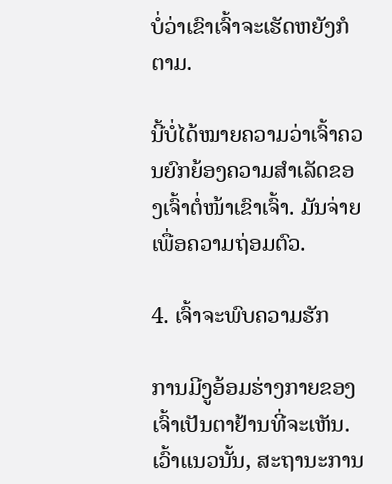ບໍ່ວ່າເຂົາເຈົ້າຈະເຮັດຫຍັງກໍຕາມ.

ນີ້ບໍ່ໄດ້ໝາຍຄວາມວ່າເຈົ້າຄວນຍົກຍ້ອງຄວາມສຳເລັດຂອງເຈົ້າຕໍ່ໜ້າເຂົາເຈົ້າ. ມັນຈ່າຍເພື່ອຄວາມຖ່ອມຕົວ.

4. ເຈົ້າຈະພົບຄວາມຮັກ

ການມີງູອ້ອມຮ່າງກາຍຂອງເຈົ້າເປັນຕາຢ້ານທີ່ຈະເຫັນ. ເວົ້າແນວນັ້ນ, ສະຖານະການ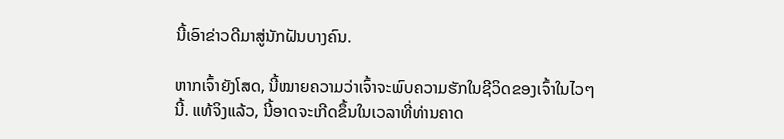ນີ້ເອົາຂ່າວດີມາສູ່ນັກຝັນບາງຄົນ.

ຫາກເຈົ້າຍັງໂສດ, ນີ້ໝາຍຄວາມວ່າເຈົ້າຈະພົບຄວາມຮັກໃນຊີວິດຂອງເຈົ້າໃນໄວໆນີ້. ແທ້ຈິງແລ້ວ, ນີ້ອາດຈະເກີດຂຶ້ນໃນເວລາທີ່ທ່ານຄາດ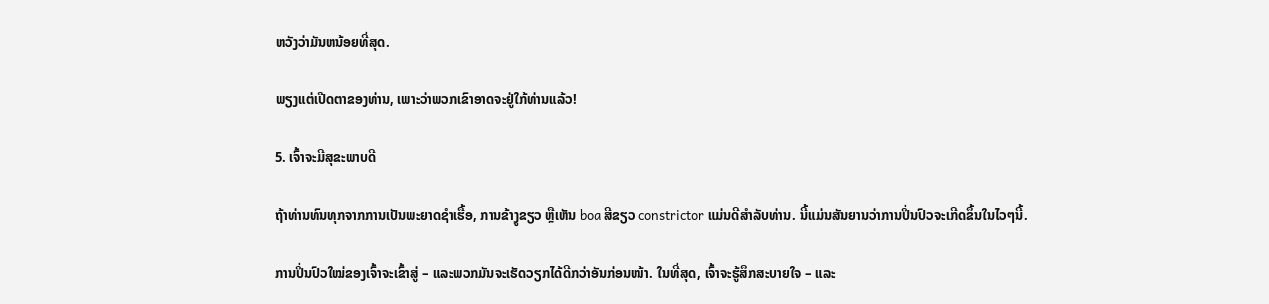ຫວັງວ່າມັນຫນ້ອຍທີ່ສຸດ.

ພຽງແຕ່ເປີດຕາຂອງທ່ານ, ເພາະວ່າພວກເຂົາອາດຈະຢູ່ໃກ້ທ່ານແລ້ວ!

5. ເຈົ້າຈະມີສຸຂະພາບດີ

ຖ້າທ່ານທົນທຸກຈາກການເປັນພະຍາດຊໍາເຮື້ອ, ການຂ້າງູຂຽວ ຫຼືເຫັນ boa ສີຂຽວ constrictor ແມ່ນດີສໍາລັບທ່ານ. ນີ້ແມ່ນສັນຍານວ່າການປິ່ນປົວຈະເກີດຂຶ້ນໃນໄວໆນີ້.

ການປິ່ນປົວໃໝ່ຂອງເຈົ້າຈະເຂົ້າສູ່ – ແລະພວກມັນຈະເຮັດວຽກໄດ້ດີກວ່າອັນກ່ອນໜ້າ. ໃນທີ່ສຸດ, ເຈົ້າຈະຮູ້ສຶກສະບາຍໃຈ – ແລະ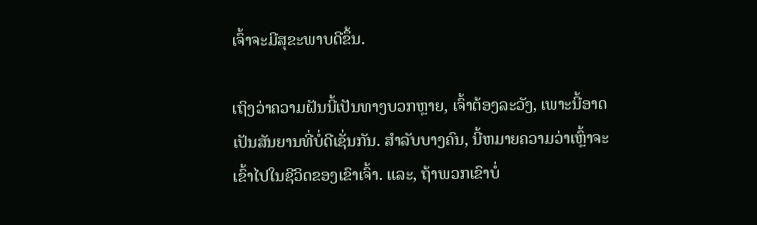ເຈົ້າຈະມີສຸຂະພາບດີຂຶ້ນ.

ເຖິງວ່າຄວາມຝັນນີ້ເປັນທາງບວກຫຼາຍ, ເຈົ້າຕ້ອງລະວັງ, ເພາະນີ້ອາດເປັນສັນຍານທີ່ບໍ່ດີເຊັ່ນກັນ. ສໍາລັບບາງຄົນ, ນີ້ຫມາຍຄວາມວ່າເຫຼົ້າຈະເຂົ້າໄປໃນຊີວິດຂອງເຂົາເຈົ້າ. ແລະ, ຖ້າພວກເຂົາບໍ່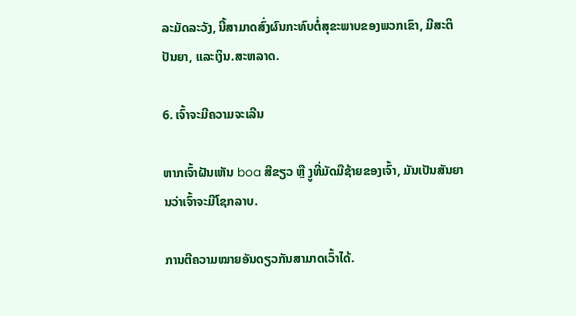ລະມັດລະວັງ, ນີ້ສາມາດສົ່ງຜົນກະທົບຕໍ່ສຸຂະພາບຂອງພວກເຂົາ, ມີສະຕິປັນຍາ, ແລະເງິນ.ສະຫລາດ.

6. ເຈົ້າຈະມີຄວາມຈະເລີນ

ຫາກເຈົ້າຝັນເຫັນ boa ສີຂຽວ ຫຼື ງູທີ່ມັດມືຊ້າຍຂອງເຈົ້າ, ມັນເປັນສັນຍານວ່າເຈົ້າຈະມີໂຊກລາບ.

ການຕີຄວາມໝາຍອັນດຽວກັນສາມາດເວົ້າໄດ້.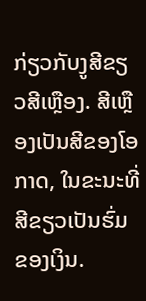ກ່ຽວກັບງູສີຂຽວສີເຫຼືອງ. ສີເຫຼືອງເປັນສີຂອງໂອກາດ, ໃນຂະນະທີ່ສີຂຽວເປັນຮົ່ມຂອງເງິນ.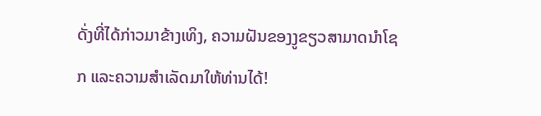ດັ່ງທີ່ໄດ້ກ່າວມາຂ້າງເທິງ, ຄວາມຝັນຂອງງູຂຽວສາມາດນໍາໂຊກ ແລະຄວາມສໍາເລັດມາໃຫ້ທ່ານໄດ້!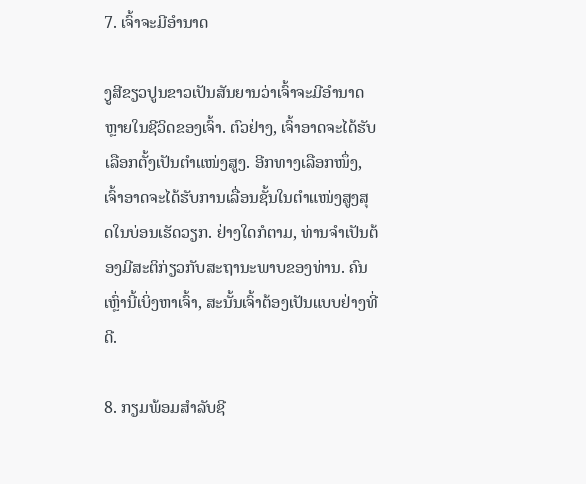7. ເຈົ້າຈະມີອໍານາດ

ງູສີຂຽວປູນຂາວເປັນສັນຍານວ່າເຈົ້າຈະມີອໍານາດຫຼາຍໃນຊີວິດຂອງເຈົ້າ. ຕົວຢ່າງ, ເຈົ້າອາດຈະໄດ້ຮັບເລືອກຕັ້ງເປັນຕໍາແໜ່ງສູງ. ອີກທາງເລືອກໜຶ່ງ, ເຈົ້າອາດຈະໄດ້ຮັບການເລື່ອນຊັ້ນໃນຕຳແໜ່ງສູງສຸດໃນບ່ອນເຮັດວຽກ. ຢ່າງໃດກໍຕາມ, ທ່ານຈໍາເປັນຕ້ອງມີສະຕິກ່ຽວກັບສະຖານະພາບຂອງທ່ານ. ຄົນເຫຼົ່ານີ້ເບິ່ງຫາເຈົ້າ, ສະນັ້ນເຈົ້າຕ້ອງເປັນແບບຢ່າງທີ່ດີ.

8. ກຽມພ້ອມສຳລັບຊີ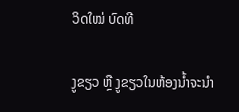ວິດໃໝ່ ບົດທີ

ງູຂຽວ ຫຼື ງູຂຽວໃນຫ້ອງນ້ຳຈະນຳ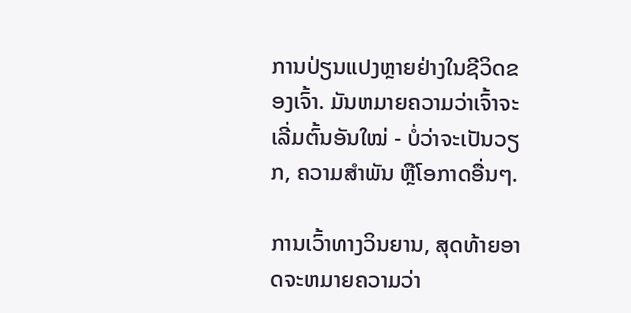ການປ່ຽນແປງຫຼາຍຢ່າງໃນຊີວິດຂອງເຈົ້າ. ມັນຫມາຍຄວາມວ່າເຈົ້າຈະເລີ່ມຕົ້ນອັນໃໝ່ - ບໍ່ວ່າຈະເປັນວຽກ, ຄວາມສໍາພັນ ຫຼືໂອກາດອື່ນໆ.

ການເວົ້າທາງວິນຍານ, ສຸດທ້າຍອາດຈະຫມາຍຄວາມວ່າ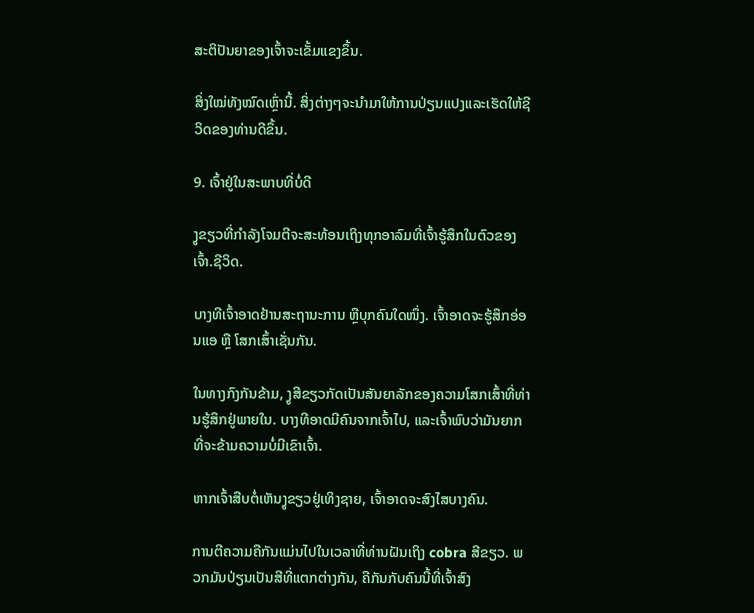ສະຕິປັນຍາຂອງເຈົ້າຈະເຂັ້ມແຂງຂຶ້ນ.

ສິ່ງໃໝ່ທັງໝົດເຫຼົ່ານີ້. ສິ່ງຕ່າງໆຈະນຳມາໃຫ້ການປ່ຽນແປງແລະເຮັດໃຫ້ຊີວິດຂອງທ່ານດີຂຶ້ນ.

9. ເຈົ້າຢູ່ໃນສະພາບທີ່ບໍ່ດີ

ງູຂຽວທີ່ກຳລັງໂຈມຕີຈະສະທ້ອນເຖິງທຸກອາລົມທີ່ເຈົ້າຮູ້ສຶກໃນຕົວຂອງເຈົ້າ.ຊີວິດ.

ບາງທີເຈົ້າອາດຢ້ານສະຖານະການ ຫຼືບຸກຄົນໃດໜຶ່ງ. ເຈົ້າອາດຈະຮູ້ສຶກອ່ອນແອ ຫຼື ໂສກເສົ້າເຊັ່ນກັນ.

ໃນທາງກົງກັນຂ້າມ, ງູສີຂຽວກັດເປັນສັນຍາລັກຂອງຄວາມໂສກເສົ້າທີ່ທ່ານຮູ້ສຶກຢູ່ພາຍໃນ. ບາງທີອາດມີຄົນຈາກເຈົ້າໄປ, ແລະເຈົ້າພົບວ່າມັນຍາກທີ່ຈະຂ້າມຄວາມບໍ່ມີເຂົາເຈົ້າ.

ຫາກເຈົ້າສືບຕໍ່ເຫັນງູຂຽວຢູ່ເທິງຊາຍ, ເຈົ້າອາດຈະສົງໄສບາງຄົນ.

ການຕີຄວາມຄືກັນແມ່ນໄປໃນເວລາທີ່ທ່ານຝັນເຖິງ cobra ສີຂຽວ. ພວກມັນປ່ຽນເປັນສີທີ່ແຕກຕ່າງກັນ, ຄືກັນກັບຄົນນີ້ທີ່ເຈົ້າສົງ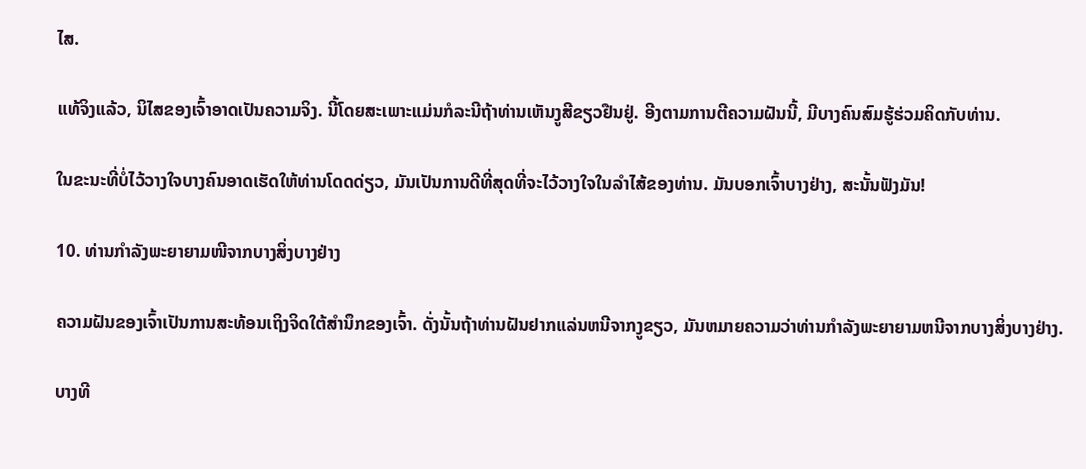ໄສ.

ແທ້ຈິງແລ້ວ, ນິໄສຂອງເຈົ້າອາດເປັນຄວາມຈິງ. ນີ້ໂດຍສະເພາະແມ່ນກໍລະນີຖ້າທ່ານເຫັນງູສີຂຽວຢືນຢູ່. ອີງຕາມການຕີຄວາມຝັນນີ້, ມີບາງຄົນສົມຮູ້ຮ່ວມຄິດກັບທ່ານ.

ໃນຂະນະທີ່ບໍ່ໄວ້ວາງໃຈບາງຄົນອາດເຮັດໃຫ້ທ່ານໂດດດ່ຽວ, ມັນເປັນການດີທີ່ສຸດທີ່ຈະໄວ້ວາງໃຈໃນລໍາໄສ້ຂອງທ່ານ. ມັນບອກເຈົ້າບາງຢ່າງ, ສະນັ້ນຟັງມັນ!

10. ທ່ານກຳລັງພະຍາຍາມໜີຈາກບາງສິ່ງບາງຢ່າງ

ຄວາມຝັນຂອງເຈົ້າເປັນການສະທ້ອນເຖິງຈິດໃຕ້ສຳນຶກຂອງເຈົ້າ. ດັ່ງນັ້ນຖ້າທ່ານຝັນຢາກແລ່ນຫນີຈາກງູຂຽວ, ມັນຫມາຍຄວາມວ່າທ່ານກໍາລັງພະຍາຍາມຫນີຈາກບາງສິ່ງບາງຢ່າງ.

ບາງທີ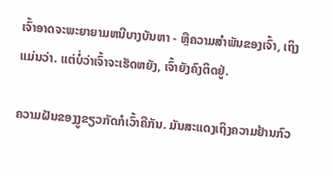ເຈົ້າອາດຈະພະຍາຍາມຫນີບາງບັນຫາ - ຫຼືຄວາມສໍາພັນຂອງເຈົ້າ, ເຖິງແມ່ນວ່າ. ແຕ່ບໍ່ວ່າເຈົ້າຈະເຮັດຫຍັງ, ເຈົ້າຍັງຄົງຕິດຢູ່.

ຄວາມຝັນຂອງງູຂຽວກັດກໍເວົ້າຄືກັນ. ມັນສະແດງເຖິງຄວາມຢ້ານກົວ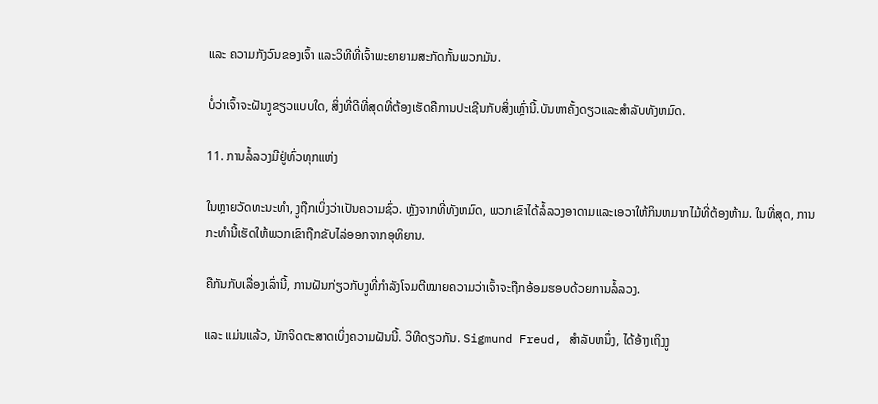ແລະ ຄວາມກັງວົນຂອງເຈົ້າ ແລະວິທີທີ່ເຈົ້າພະຍາຍາມສະກັດກັ້ນພວກມັນ.

ບໍ່ວ່າເຈົ້າຈະຝັນງູຂຽວແບບໃດ, ສິ່ງທີ່ດີທີ່ສຸດທີ່ຕ້ອງເຮັດຄືການປະເຊີນກັບສິ່ງເຫຼົ່ານີ້.ບັນຫາຄັ້ງດຽວແລະສໍາລັບທັງຫມົດ.

11. ການລໍ້ລວງມີຢູ່ທົ່ວທຸກແຫ່ງ

ໃນຫຼາຍວັດທະນະທໍາ, ງູຖືກເບິ່ງວ່າເປັນຄວາມຊົ່ວ. ຫຼັງຈາກທີ່ທັງຫມົດ, ພວກເຂົາໄດ້ລໍ້ລວງອາດາມແລະເອວາໃຫ້ກິນຫມາກໄມ້ທີ່ຕ້ອງຫ້າມ. ໃນທີ່ສຸດ, ການກະທຳນີ້ເຮັດໃຫ້ພວກເຂົາຖືກຂັບໄລ່ອອກຈາກອຸທິຍານ.

ຄືກັນກັບເລື່ອງເລົ່ານີ້, ການຝັນກ່ຽວກັບງູທີ່ກຳລັງໂຈມຕີໝາຍຄວາມວ່າເຈົ້າຈະຖືກອ້ອມຮອບດ້ວຍການລໍ້ລວງ.

ແລະ ແມ່ນແລ້ວ, ນັກຈິດຕະສາດເບິ່ງຄວາມຝັນນີ້. ວິທີດຽວກັນ. Sigmund Freud, ສໍາລັບຫນຶ່ງ, ໄດ້ອ້າງເຖິງງູ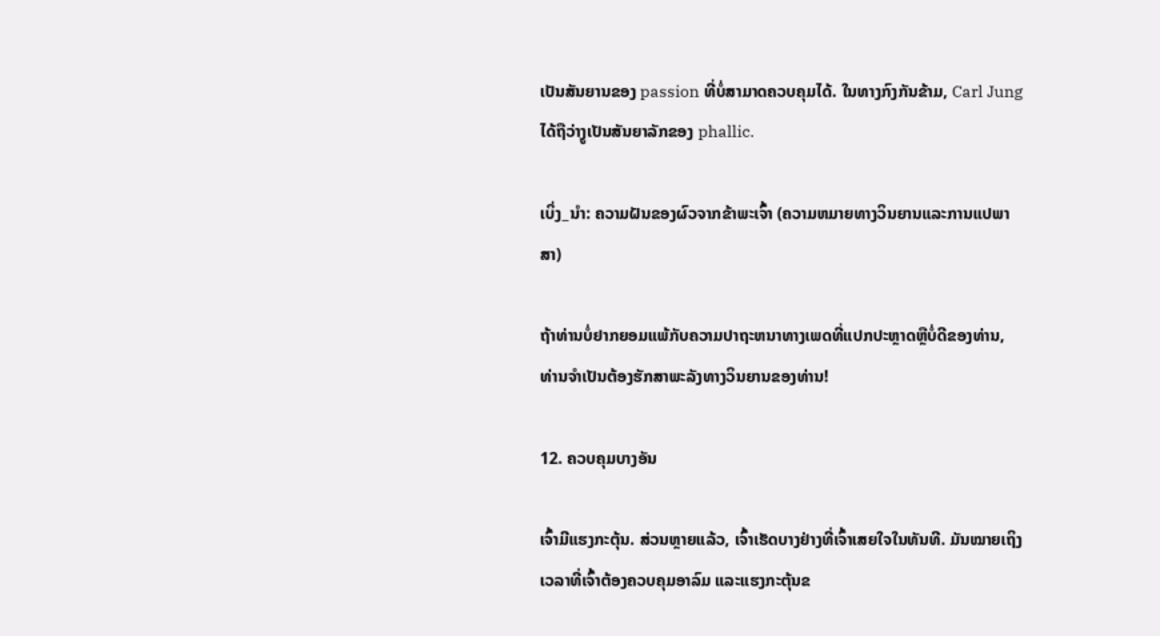ເປັນສັນຍານຂອງ passion ທີ່ບໍ່ສາມາດຄວບຄຸມໄດ້. ໃນທາງກົງກັນຂ້າມ, Carl Jung ໄດ້ຖືວ່າງູເປັນສັນຍາລັກຂອງ phallic.

ເບິ່ງ_ນຳ: ຄວາມຝັນຂອງຜົວຈາກຂ້າພະເຈົ້າ (ຄວາມຫມາຍທາງວິນຍານແລະການແປພາສາ)

ຖ້າທ່ານບໍ່ຢາກຍອມແພ້ກັບຄວາມປາຖະຫນາທາງເພດທີ່ແປກປະຫຼາດຫຼືບໍ່ດີຂອງທ່ານ, ທ່ານຈໍາເປັນຕ້ອງຮັກສາພະລັງທາງວິນຍານຂອງທ່ານ!

12. ຄວບຄຸມບາງອັນ

ເຈົ້າມີແຮງກະຕຸ້ນ. ສ່ວນຫຼາຍແລ້ວ, ເຈົ້າເຮັດບາງຢ່າງທີ່ເຈົ້າເສຍໃຈໃນທັນທີ. ມັນໝາຍເຖິງເວລາທີ່ເຈົ້າຕ້ອງຄວບຄຸມອາລົມ ແລະແຮງກະຕຸ້ນຂ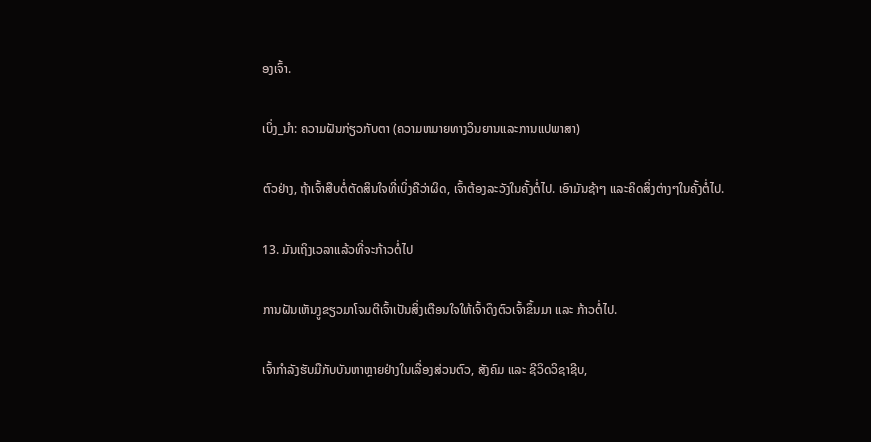ອງເຈົ້າ.

ເບິ່ງ_ນຳ: ຄວາມຝັນກ່ຽວກັບຕາ (ຄວາມຫມາຍທາງວິນຍານແລະການແປພາສາ)

ຕົວຢ່າງ, ຖ້າເຈົ້າສືບຕໍ່ຕັດສິນໃຈທີ່ເບິ່ງຄືວ່າຜິດ, ເຈົ້າຕ້ອງລະວັງໃນຄັ້ງຕໍ່ໄປ. ເອົາມັນຊ້າໆ ແລະຄິດສິ່ງຕ່າງໆໃນຄັ້ງຕໍ່ໄປ.

13. ມັນເຖິງເວລາແລ້ວທີ່ຈະກ້າວຕໍ່ໄປ

ການຝັນເຫັນງູຂຽວມາໂຈມຕີເຈົ້າເປັນສິ່ງເຕືອນໃຈໃຫ້ເຈົ້າດຶງຕົວເຈົ້າຂຶ້ນມາ ແລະ ກ້າວຕໍ່ໄປ.

ເຈົ້າກຳລັງຮັບມືກັບບັນຫາຫຼາຍຢ່າງໃນເລື່ອງສ່ວນຕົວ, ສັງຄົມ ແລະ ຊີວິດວິຊາຊີບ,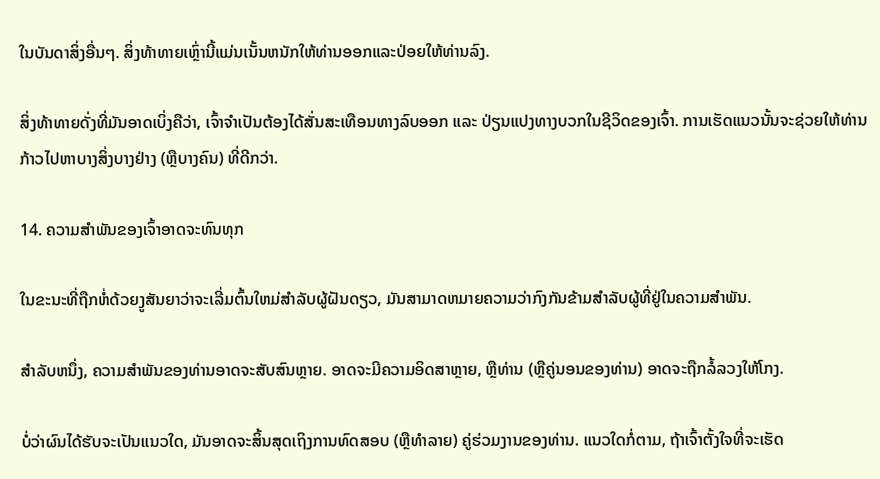ໃນບັນດາສິ່ງອື່ນໆ. ສິ່ງທ້າທາຍເຫຼົ່ານີ້ແມ່ນເນັ້ນຫນັກໃຫ້ທ່ານອອກແລະປ່ອຍໃຫ້ທ່ານລົງ.

ສິ່ງທ້າທາຍດັ່ງທີ່ມັນອາດເບິ່ງຄືວ່າ, ເຈົ້າຈໍາເປັນຕ້ອງໄດ້ສັ່ນສະເທືອນທາງລົບອອກ ແລະ ປ່ຽນແປງທາງບວກໃນຊີວິດຂອງເຈົ້າ. ການເຮັດແນວນັ້ນຈະຊ່ວຍໃຫ້ທ່ານກ້າວໄປຫາບາງສິ່ງບາງຢ່າງ (ຫຼືບາງຄົນ) ທີ່ດີກວ່າ.

14. ຄວາມສໍາພັນຂອງເຈົ້າອາດຈະທົນທຸກ

ໃນຂະນະທີ່ຖືກຫໍ່ດ້ວຍງູສັນຍາວ່າຈະເລີ່ມຕົ້ນໃຫມ່ສໍາລັບຜູ້ຝັນດຽວ, ມັນສາມາດຫມາຍຄວາມວ່າກົງກັນຂ້າມສໍາລັບຜູ້ທີ່ຢູ່ໃນຄວາມສໍາພັນ.

ສໍາລັບຫນຶ່ງ, ຄວາມສໍາພັນຂອງທ່ານອາດຈະສັບສົນຫຼາຍ. ອາດຈະມີຄວາມອິດສາຫຼາຍ, ຫຼືທ່ານ (ຫຼືຄູ່ນອນຂອງທ່ານ) ອາດຈະຖືກລໍ້ລວງໃຫ້ໂກງ.

ບໍ່ວ່າຜົນໄດ້ຮັບຈະເປັນແນວໃດ, ມັນອາດຈະສິ້ນສຸດເຖິງການທົດສອບ (ຫຼືທໍາລາຍ) ຄູ່ຮ່ວມງານຂອງທ່ານ. ແນວໃດກໍ່ຕາມ, ຖ້າເຈົ້າຕັ້ງໃຈທີ່ຈະເຮັດ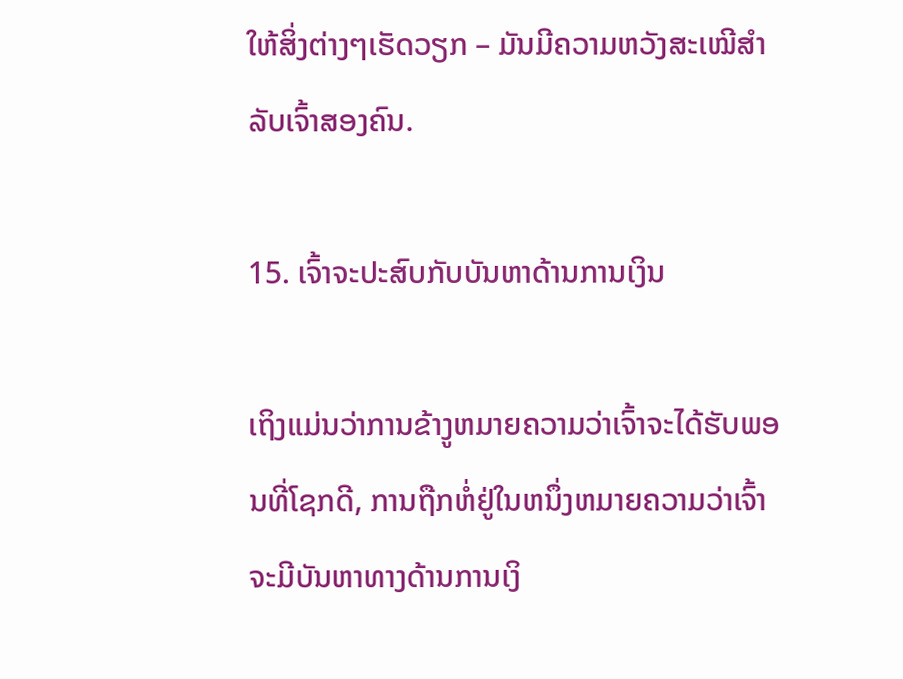ໃຫ້ສິ່ງຕ່າງໆເຮັດວຽກ – ມັນມີຄວາມຫວັງສະເໝີສຳລັບເຈົ້າສອງຄົນ.

15. ເຈົ້າຈະປະສົບກັບບັນຫາດ້ານການເງິນ

ເຖິງແມ່ນວ່າການຂ້າງູຫມາຍຄວາມວ່າເຈົ້າຈະໄດ້ຮັບພອນທີ່ໂຊກດີ, ການຖືກຫໍ່ຢູ່ໃນຫນຶ່ງຫມາຍຄວາມວ່າເຈົ້າຈະມີບັນຫາທາງດ້ານການເງິ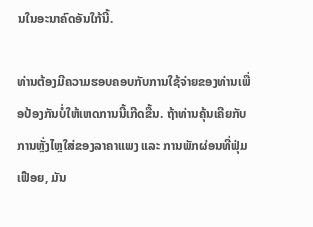ນໃນອະນາຄົດອັນໃກ້ນີ້.

ທ່ານຕ້ອງມີຄວາມຮອບຄອບກັບການໃຊ້ຈ່າຍຂອງທ່ານເພື່ອປ້ອງກັນບໍ່ໃຫ້ເຫດການນີ້ເກີດຂື້ນ. ຖ້າທ່ານຄຸ້ນເຄີຍກັບການຫຼັ່ງໄຫຼໃສ່ຂອງລາຄາແພງ ແລະ ການພັກຜ່ອນທີ່ຟຸ່ມເຟືອຍ, ມັນ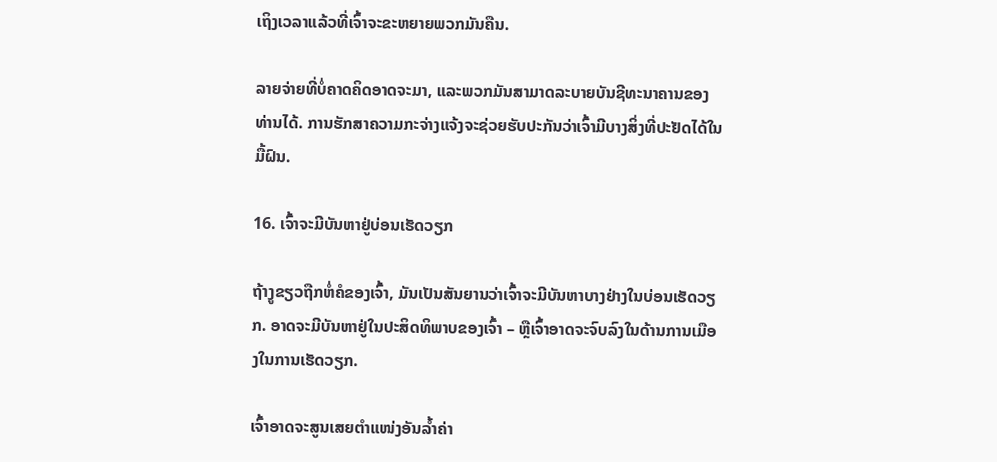ເຖິງເວລາແລ້ວທີ່ເຈົ້າຈະຂະຫຍາຍພວກມັນຄືນ.

ລາຍຈ່າຍທີ່ບໍ່ຄາດຄິດອາດຈະມາ, ແລະພວກມັນສາມາດລະບາຍບັນຊີທະນາຄານຂອງທ່ານໄດ້. ການຮັກສາຄວາມກະຈ່າງແຈ້ງຈະຊ່ວຍຮັບປະກັນວ່າເຈົ້າມີບາງສິ່ງທີ່ປະຢັດໄດ້ໃນມື້ຝົນ.

16. ເຈົ້າຈະມີບັນຫາຢູ່ບ່ອນເຮັດວຽກ

ຖ້າງູຂຽວຖືກຫໍ່ຄໍຂອງເຈົ້າ, ມັນເປັນສັນຍານວ່າເຈົ້າຈະມີບັນຫາບາງຢ່າງໃນບ່ອນເຮັດວຽກ. ອາດຈະມີບັນຫາຢູ່ໃນປະສິດທິພາບຂອງເຈົ້າ – ຫຼືເຈົ້າອາດຈະຈົບລົງໃນດ້ານການເມືອງໃນການເຮັດວຽກ.

ເຈົ້າອາດຈະສູນເສຍຕຳແໜ່ງອັນລ້ຳຄ່າ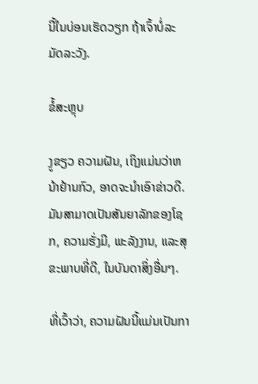ນີ້ໃນບ່ອນເຮັດວຽກ ຖ້າເຈົ້າບໍ່ລະມັດລະວັງ.

ຂໍ້ສະຫຼຸບ

ງູຂຽວ ຄວາມຝັນ, ເຖິງແມ່ນວ່າຫນ້າຢ້ານກົວ, ອາດຈະນໍາເອົາຂ່າວດີ. ມັນສາມາດເປັນສັນຍາລັກຂອງໂຊກ, ຄວາມຮັ່ງມີ, ພະລັງງານ, ແລະສຸຂະພາບທີ່ດີ, ໃນບັນດາສິ່ງອື່ນໆ.

ທີ່ເວົ້າວ່າ, ຄວາມຝັນນີ້ແມ່ນເປັນກາ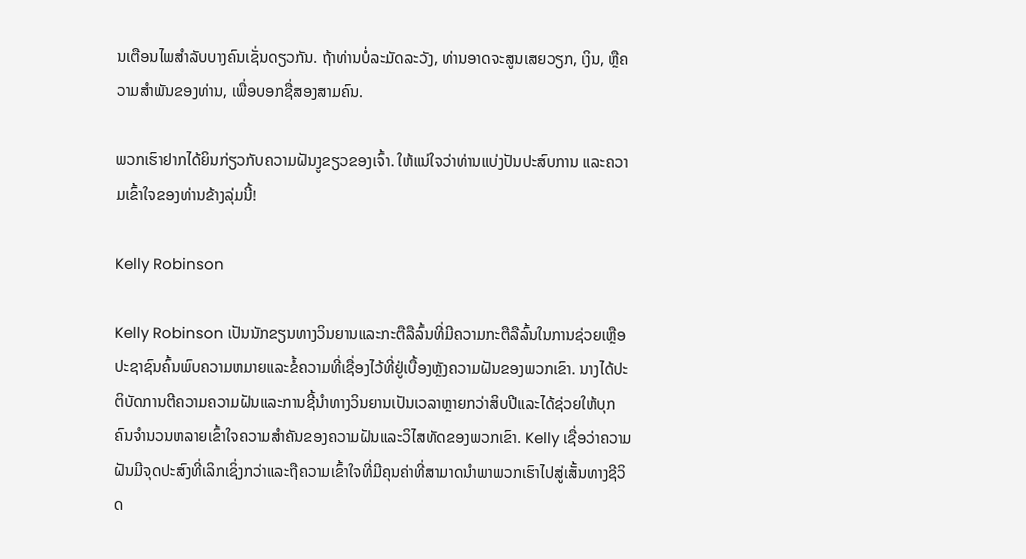ນເຕືອນໄພສໍາລັບບາງຄົນເຊັ່ນດຽວກັນ. ຖ້າທ່ານບໍ່ລະມັດລະວັງ, ທ່ານອາດຈະສູນເສຍວຽກ, ເງິນ, ຫຼືຄວາມສໍາພັນຂອງທ່ານ, ເພື່ອບອກຊື່ສອງສາມຄົນ.

ພວກເຮົາຢາກໄດ້ຍິນກ່ຽວກັບຄວາມຝັນງູຂຽວຂອງເຈົ້າ. ໃຫ້ແນ່ໃຈວ່າທ່ານແບ່ງປັນປະສົບການ ແລະຄວາມເຂົ້າໃຈຂອງທ່ານຂ້າງລຸ່ມນີ້!

Kelly Robinson

Kelly Robinson ເປັນນັກຂຽນທາງວິນຍານແລະກະຕືລືລົ້ນທີ່ມີຄວາມກະຕືລືລົ້ນໃນການຊ່ວຍເຫຼືອປະຊາຊົນຄົ້ນພົບຄວາມຫມາຍແລະຂໍ້ຄວາມທີ່ເຊື່ອງໄວ້ທີ່ຢູ່ເບື້ອງຫຼັງຄວາມຝັນຂອງພວກເຂົາ. ນາງໄດ້ປະຕິບັດການຕີຄວາມຄວາມຝັນແລະການຊີ້ນໍາທາງວິນຍານເປັນເວລາຫຼາຍກວ່າສິບປີແລະໄດ້ຊ່ວຍໃຫ້ບຸກຄົນຈໍານວນຫລາຍເຂົ້າໃຈຄວາມສໍາຄັນຂອງຄວາມຝັນແລະວິໄສທັດຂອງພວກເຂົາ. Kelly ເຊື່ອວ່າຄວາມຝັນມີຈຸດປະສົງທີ່ເລິກເຊິ່ງກວ່າແລະຖືຄວາມເຂົ້າໃຈທີ່ມີຄຸນຄ່າທີ່ສາມາດນໍາພາພວກເຮົາໄປສູ່ເສັ້ນທາງຊີວິດ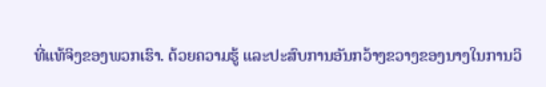ທີ່ແທ້ຈິງຂອງພວກເຮົາ. ດ້ວຍຄວາມຮູ້ ແລະປະສົບການອັນກວ້າງຂວາງຂອງນາງໃນການວິ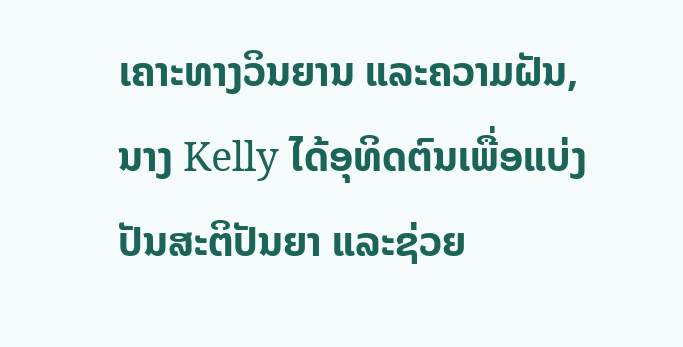ເຄາະທາງວິນຍານ ແລະຄວາມຝັນ, ນາງ Kelly ໄດ້ອຸທິດຕົນເພື່ອແບ່ງປັນສະຕິປັນຍາ ແລະຊ່ວຍ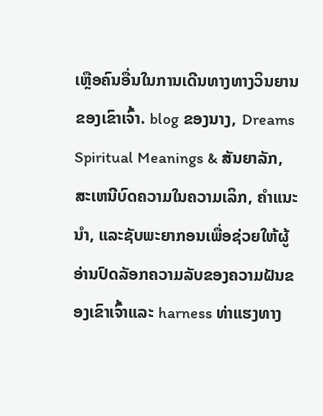ເຫຼືອຄົນອື່ນໃນການເດີນທາງທາງວິນຍານຂອງເຂົາເຈົ້າ. blog ຂອງນາງ, Dreams Spiritual Meanings & ສັນຍາລັກ, ສະເຫນີບົດຄວາມໃນຄວາມເລິກ, ຄໍາແນະນໍາ, ແລະຊັບພະຍາກອນເພື່ອຊ່ວຍໃຫ້ຜູ້ອ່ານປົດລັອກຄວາມລັບຂອງຄວາມຝັນຂອງເຂົາເຈົ້າແລະ harness ທ່າແຮງທາງ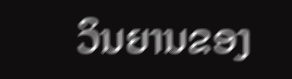ວິນຍານຂອງ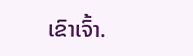ເຂົາເຈົ້າ.